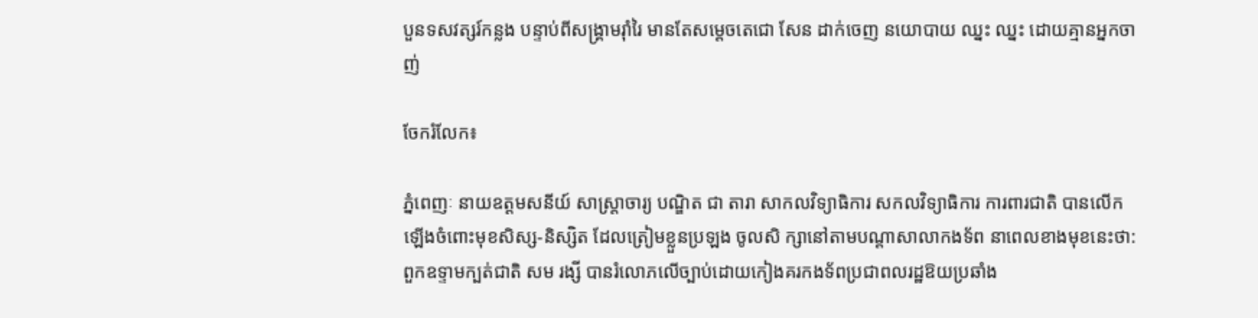បួនទសវត្សរ៍កន្លង បន្ទាប់ពីសង្គ្រាមរុាំរៃ មានតែសម្តេចតេជោ សែន ដាក់ចេញ នយោបាយ ឈ្នះ ឈ្នះ ដោយគ្មានអ្នកចាញ់

ចែករំលែក៖

ភ្នំពេញៈ នាយឧត្តមសនីយ៍ សាស្ត្រាចារ្យ បណ្ឌិត ជា តារា សាកលវិទ្យាធិការ សកលវិទ្យាធិការ ការពារជាតិ បានលេីកឡេីងចំពោះមុខសិស្ស-និស្សិត ដែលត្រៀមខ្លួនប្រឡង ចូលសិ ក្សានៅតាមបណ្តាសាលាកងទ័ព នាពេលខាងមុខនេះថា: ពួកឧទ្ទាមក្បត់ជាតិ សម រង្សី បានរំលោភលេីច្បាប់ដោយកៀងគរកងទ័ពប្រជាពលរដ្ឋឱយប្រឆាំង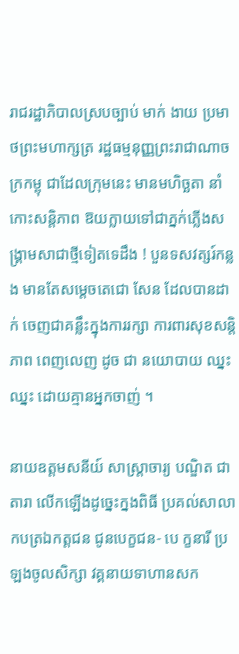រាជរដ្ឋាភិបាលស្របច្បាប់ មាក់ ងាយ ប្រមាថព្រះមហាក្សត្រ រដ្ឋធម្មនុញ្ញព្រះរាជាណាចក្រកម្ពុ ជាដែលក្រុមនេះ មានមហិច្ឆតា នាំកោះសន្តិភាព ឱយក្លាយទៅជាភ្នក់ភ្លេីងសង្គ្រាមសាជាថ្មីទៀតទេដឹង ! បួនទសវត្សរ៍កន្លង មានតែសម្តេចតេជោ សែន ដែលបានដាក់ ចេញជាគន្លឹះក្នុងការរក្សា ការពារសុខសន្តិភាព ពេញលេញ ដូច ជា នយោបាយ ឈ្នះ ឈ្នះ ដោយគ្មានអ្នកចាញ់ ។

នាយឧត្តមសនីយ៍ សាស្ត្រាចារ្យ បណ្ឌិត ជា តារា លេីកឡេីងដូច្នេះក្នងពិធី ប្រគល់សាលាកបត្រឯកត្តជន ជូនបេក្ខជន- បេ ក្ខនារី ប្រឡងចូលសិក្សា វគ្គនាយទាហានសក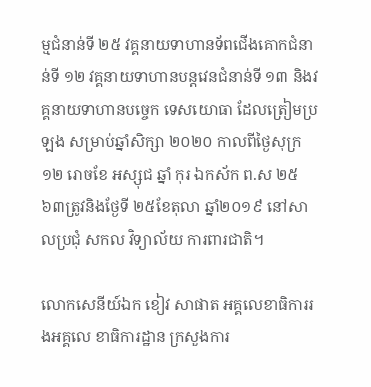ម្មជំនាន់ទី ២៥ វគ្គនាយទាហានទ័ពជេីងគោកជំនាន់ទី ១២ វគ្គនាយទាហានបន្តវេនជំនាន់ទី ១៣ និងវគ្គនាយទាហានបច្ចេក ទេសយោធា ដែលត្រៀមប្រឡង សម្រាប់ឆ្នាំសិក្សា ២០២០ កាលពីថ្ងៃសុក្រ ១២ រោចខែ អស្សុជ ឆ្នាំ កុរ ឯកស័ក ព.ស ២៥ ៦៣ត្រូវនិងថ្ងែទី ២៥ខែតុលា ឆ្នាំ២០១៩ នៅសាលប្រជំុ សកល វិទ្យាល័យ ការពារជាតិ។

លោកសេនីយ៍ឯក ខៀវ សាផាត អគ្គលេខាធិការរងអគ្គលេ ខាធិការដ្ឋាន ក្រសួងការ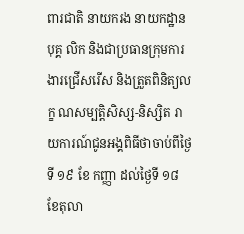ពារជាតិ នាយករង នាយកដ្ឋានបុគ្គ លិក និងជាប្រធានក្រុមការងារជ្រើសរើស និងត្រួតពិនិត្យលក្ខ ណសម្បតិ្តសិស្ស-និស្សិត រាយការណ៍ជូនអង្គពិធីថាចាប់ពីថ្ងៃទី ១៩ ខែ កញ្ញា ដល់ថ្ងៃទី ១៨ ខែតុលា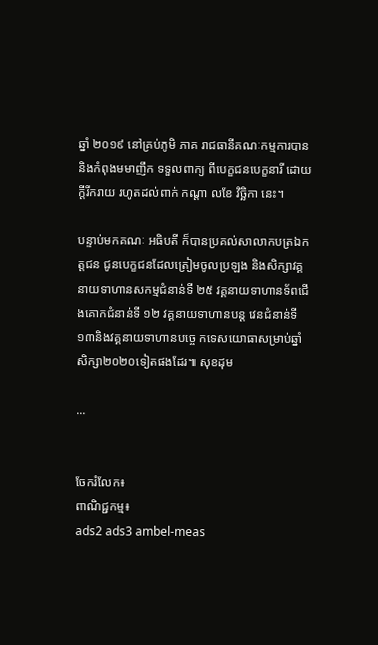ឆ្នាំ ២០១៩ នៅគ្រប់ភូមិ ភាគ រាជធានីគណៈកម្មការបាននិងកំពុងមមាញឹក ទទួលពាក្យ ពីបេក្ខជនបេក្ខនារី ដោយក្តីរីករាយ រហូតដល់ពាក់ កណ្តា លខែ វិច្ឆិកា នេះ។

បន្ទាប់មកគណៈ អធិបតី ក៏បានប្រគល់សាលាកបត្រឯកត្តជន ជូនបេក្ខជនដែលត្រៀមចូលប្រឡង និងសិក្សាវគ្គនាយទាហានសកម្មជំនាន់ទី ២៥ វគ្គនាយទាហានទ័ពជេីងគោកជំនាន់ទី ១២ វគ្គនាយទាហានបន្ត វេនជំនាន់ទី១៣និងវគ្គនាយទាហានបច្ចេ កទេសយោធាសម្រាប់ឆ្នាំសិក្សា២០២០ទៀតផងដែរ៕ សុខដុម

...


ចែករំលែក៖
ពាណិជ្ជកម្ម៖
ads2 ads3 ambel-meas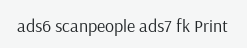ads6 scanpeople ads7 fk Print